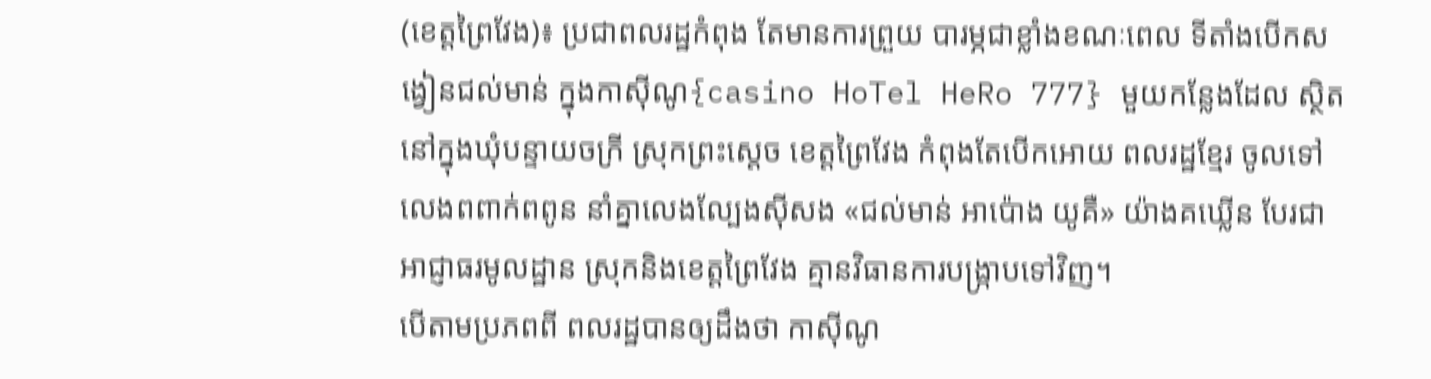(ខេត្តព្រៃវែង)៖ ប្រជាពលរដ្ឋកំពុង តែមានការព្រួយ បារម្ភជាខ្លាំងខណៈពេល ទីតាំងបើកសង្វៀនជល់មាន់ ក្នុងកាស៊ីណូ{casino HoTel HeRo 777} មួយកន្លែងដែល ស្ថិតនៅក្នុងឃុំបន្ទាយចក្រី ស្រុកព្រះស្តេច ខេត្តព្រៃវែង កំពុងតែបើកអោយ ពលរដ្ឋខ្មែរ ចូលទៅលេងពពាក់ពពូន នាំគ្នាលេងល្បែងស៊ីសង «ជល់មាន់ អាប៉ោង យូគឺ» យ៉ាងគឃ្លើន បែរជាអាជ្ញាធរមូលដ្ឋាន ស្រុកនិងខេត្តព្រៃវែង គ្មានវិធានការបង្ក្រាបទៅវិញ។
បើតាមប្រភពពី ពលរដ្ឋបានឲ្យដឹងថា កាស៊ីណូ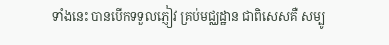ទាំងនេះ បានបើកទទួលភ្ញៀវ គ្រប់មជ្ឈដ្ឋាន ជាពិសេសគឺ សម្បូ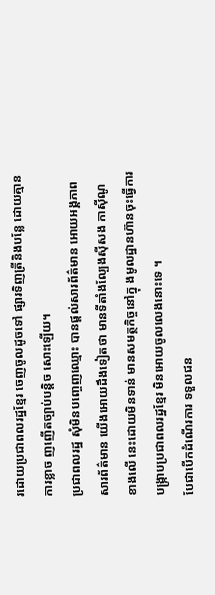រដោយប្រជាពលរដ្ឋខ្មែរ ចេញចូលដូចទៅ ផ្សារទិញត្រីនិងបន្លែ ដោយគ្មានការខ្លាច ញញើតច្បាប់បន្តិច សោះឡើយ។
ប្រជាពលរដ្ឋ សុំមិនបញ្ចេញឈ្មោះ បានផ្តល់សារព័ត៌មាន អោយអង្គភាពសារព័ត៌មាន យើងអោយដឹងទៀតថា មានទីតាំងល្បែងស៊ីសង កាស៊ីណូ ខាងលើ នេះដោយមិនទាន់ មានសមត្ថកិច្ចនៅក្នុ ងមូលដ្ឋានហ៊ានចុះធ្វើការ បង្ក្រាបប្រជាពលរដ្ឋខ្មែរ មិនអោយចូលលេងនោះទេ ។
បែជាបើកដំណើរការ ទទួលជន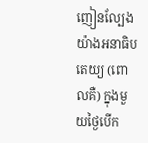ញៀនល្បែង យ៉ាងអនាធិបតេយ្យ (ពោលគឺ) ក្នុងមួយថ្ងៃបើក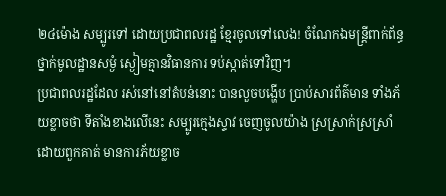២៤ម៉ោង សម្បូរទៅ ដោយប្រជាពលរដ្ឋ ខ្មែរចូលទៅលេង! ចំណែកឯមន្ត្រីពាក់ព័ន្ធ ថ្នាក់មូលដ្ឋានសម្ងំ ស្ងៀមគ្មានវិធានការ ទប់ស្កាត់ទៅវិញ។
ប្រជាពលរដ្ឋដែល រស់នៅនៅតំបន់នោះ បានលួចបង្ហើប ប្រាប់សារព័ត៌មាន ទាំងភ័យខ្លាចថា ទីតាំងខាងលើនេះ សម្បូរក្មេងស្ទាវ ចេញចូលយ៉ាង ស្រស្រាក់ស្រស្រាំ ដោយពួកគាត់ មានការភ័យខ្លាច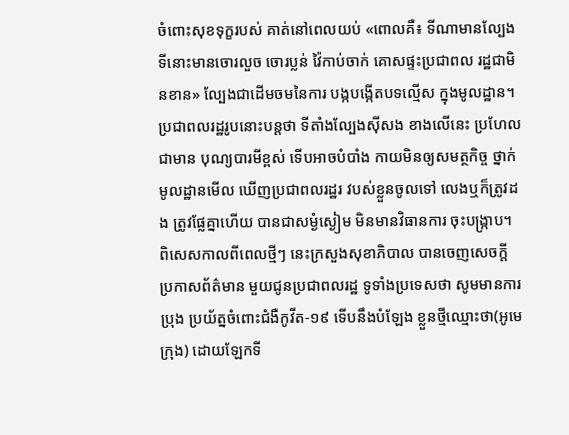ចំពោះសុខទុក្ខរបស់ គាត់នៅពេលយប់ «ពោលគឺ៖ ទីណាមានល្បែង ទីនោះមានចោរលួច ចោរប្លន់ វ៉ៃកាប់ចាក់ គោសផ្ទះប្រជាពល រដ្ឋជាមិនខាន» ល្បែងជាដើមចមនៃការ បង្កបង្កើតបទល្មើស ក្នុងមូលដ្ឋាន។
ប្រជាពលរដ្ឋរូបនោះបន្តថា ទីតាំងល្បែងស៊ីសង ខាងលើនេះ ប្រហែលជាមាន បុណ្យបារមីខ្ពស់ ទើបអាចបំបាំង កាយមិនឲ្យសមត្ថកិច្ច ថ្នាក់មូលដ្ឋានមើល ឃើញប្រជាពលរដ្ឋរ វបស់ខ្លួនចូលទៅ លេងឬក៏ត្រូវដង ត្រូវផ្លែគ្នាហើយ បានជាសម្ងំស្ងៀម មិនមានវិធានការ ចុះបង្ក្រាប។
ពិសេសកាលពីពេលថ្មីៗ នេះក្រសួងសុខាភិបាល បានចេញសេចក្តី ប្រកាសព័ត៌មាន មួយជូនប្រជាពលរដ្ឋ ទូទាំងប្រទេសថា សូមមានការប្រុង ប្រយ័ត្នចំពោះជំងឺកូវីត-១៩ ទើបនឹងបំឡែង ខ្លួនថ្មីឈ្មោះថា(អូមេក្រុង) ដោយឡែកទី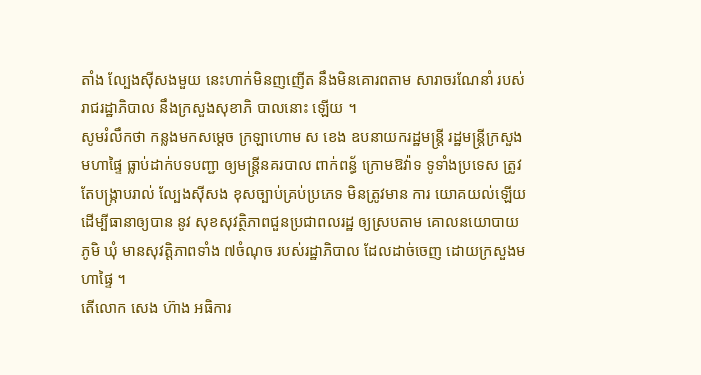តាំង ល្បែងស៊ីសងមួយ នេះហាក់មិនញញើត នឹងមិនគោរពតាម សារាចរណែនាំ របស់ រាជរដ្ឋាភិបាល នឹងក្រសួងសុខាភិ បាលនោះ ឡេីយ ។
សូមរំលឹកថា កន្លងមកសម្ដេច ក្រឡាហោម ស ខេង ឧបនាយករដ្ឋមន្ត្រី រដ្ឋមន្ត្រីក្រសួងមហាផ្ទៃ ធ្លាប់ដាក់បទបញ្ជា ឲ្យមន្ត្រីនគរបាល ពាក់ពន្ធ័ ក្រោមឱវ៉ាទ ទូទាំងប្រទេស ត្រូវតែបង្ក្រាបរាល់ ល្បែងសុីសង ខុសច្បាប់គ្រប់ប្រភេទ មិនត្រូវមាន ការ យោគយល់ឡើយ ដើម្បីធានាឲ្យបាន នូវ សុខសុវត្ថិភាពជួនប្រជាពលរដ្ឋ ឲ្យស្របតាម គោលនយោបាយ ភូមិ ឃុំ មានសុវត្តិភាពទាំង ៧ចំណុច របស់រដ្ឋាភិបាល ដែលដាច់ចេញ ដោយក្រសួងមហាផ្ទៃ ។
តើលោក សេង ហ៊ាង អធិការ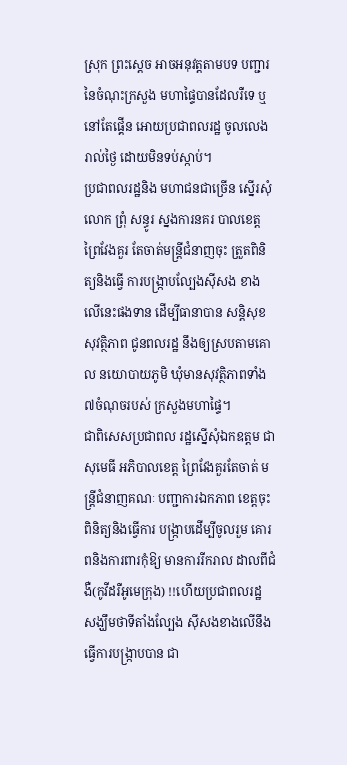ស្រុក ព្រះស្តេច អាចអនុវត្តតាមបទ បញ្ជារនៃចំណុះក្រសួង មហាផ្ទៃបានដែលរឺទេ ឬនៅតែផ្គើន អោយប្រជាពលរដ្ឋ ចូលលេងរាល់ថ្ងៃ ដោយមិនទប់ស្កាប់។
ប្រជាពលរដ្ឋនិង មហាជនជាច្រើន ស្នើរសុំលោក ព្រុំ សន្ធូរ ស្នងការនគរ បាលខេត្តព្រៃវែងគួរ តែចាត់មន្ត្រីជំនាញចុះ ត្រួតពិនិត្យនិងធ្វើ ការបង្ក្រាបល្បែងស៊ីសង ខាងលើនេះផងទាន ដើម្បីធានាបាន សន្តិសុខសុវត្ថិភាព ជូនពលរដ្ឋ នឹងឲ្យស្របតាមគោល នយោបាយភូមិ ឃុំមានសុវត្ថិភាពទាំង ៧ចំណុចរបស់ ក្រសួងមហាផ្ទៃ។
ជាពិសេសប្រជាពល រដ្ឋស្នើសុំឯកឧត្តម ជា សុមេធី អភិបាលខេត្ត ព្រៃវែងគួរតែចាត់ មន្ត្រីជំនាញគណៈ បញ្ជាការឯកភាព ខេត្តចុះពិនិត្យនិងធ្វើការ បង្ក្រាបដើម្បីចូលរួម គោរពនិងការពារកុំឱ្យ មានការរីករាល ដាលពីជំងឺ(កូវីដរឺអូមេក្រុង) !!ហើយប្រជាពលរដ្ឋ សង្ឃឹមថាទីតាំងល្បែង ស៊ីសងខាងលើនឹង ធ្វើការបង្ក្រាបបាន ជា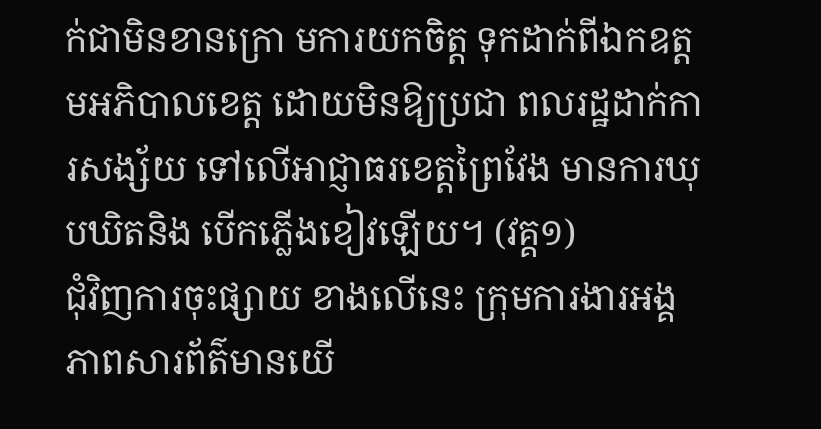ក់ជាមិនខានក្រោ មការយកចិត្ត ទុកដាក់ពីឯកឧត្ត មអភិបាលខេត្ត ដោយមិនឱ្យប្រជា ពលរដ្ឋដាក់ការសង្ស័យ ទៅលើអាជ្ញាធរខេត្តព្រៃវែង មានការឃុបឃិតនិង បើកភ្លើងខៀវឡើយ។ (វគ្គ១)
ជុំវិញការចុះផ្សាយ ខាងលើនេះ ក្រុមការងារអង្គ ភាពសារព័ត៌មានយើ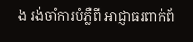ង រង់ចាំការបំភ្លឺពី អាជ្ញាធរពាក់ព័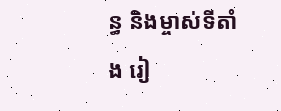ន្ធ និងម្ចាស់ទីតាំង រៀ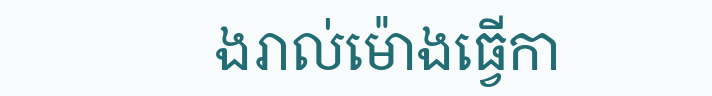ងរាល់ម៉ោងធ្វើកា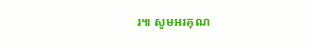រ៕ សូមអរគុណ